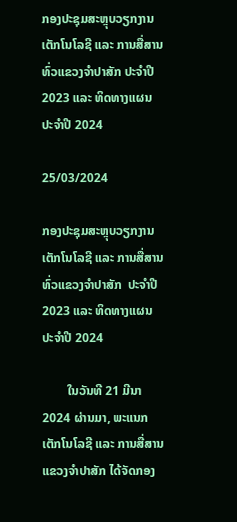ກອງປະຊຸມສະຫຼຸບວຽກງານ ເຕັກໂນໂລຊີ ແລະ ການສື່ສານ ທົ່ວແຂວງຈໍາປາສັກ ປະຈໍາປີ 2023 ແລະ ທິດທາງແຜນ ປະຈໍາປີ 2024

25/03/2024

ກອງປະຊຸມສະຫຼຸບວຽກງານ ເຕັກໂນໂລຊີ ແລະ ການສື່ສານ ທົ່ວແຂວງຈໍາປາສັກ  ປະຈໍາປີ 2023 ແລະ ທິດທາງແຜນ ປະຈໍາປີ 2024

        ໃນວັນທີ 21 ມີນາ 2024 ຜ່ານມາ, ພະແນກເຕັກໂນໂລຊີ ແລະ ການສື່ສານ ແຂວງຈໍາປາສັກ ໄດ້ຈັດກອງ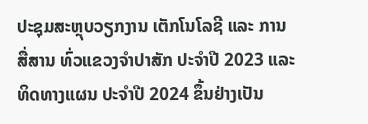ປະຊຸມສະຫຼຸບວຽກງານ ເຕັກໂນໂລຊີ ແລະ ການສື່ສານ ທົ່ວແຂວງຈໍາປາສັກ ປະຈໍາປີ 2023 ແລະ ທິດທາງແຜນ ປະຈໍາປີ 2024 ຂຶ້ນຢ່າງເປັນ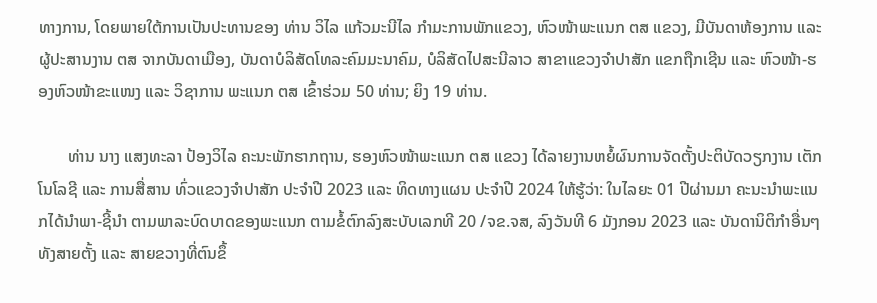ທາງການ, ໂດຍພາຍໃຕ້ການເປັນປະທານຂອງ ທ່ານ ວິໄລ ແກ້ວມະນີໄລ ກໍາມະການພັກແຂວງ, ຫົວໜ້າພະແນກ ຕສ ແຂວງ, ມີບັນດາຫ້ອງການ ແລະ ຜູ້ປະສານງານ ຕສ ຈາກບັນດາເມືອງ, ບັນດາບໍລິສັດໂທລະຄົມມະນາຄົມ, ບໍລິສັດໄປສະນີລາວ ສາຂາແຂວງຈໍາປາສັກ ແຂກຖືກເຊີນ ແລະ ຫົວໜ້າ-ຮອງຫົວໜ້າຂະແໜງ ແລະ ວິຊາການ ພະແນກ ຕສ ເຂົ້າຮ່ວມ 50 ທ່ານ; ຍິງ 19 ທ່ານ.

       ທ່ານ ນາງ ແສງທະລາ ປ້ອງວິໄລ ຄະນະພັກຮາກຖານ, ຮອງຫົວໜ້າພະແນກ ຕສ ແຂວງ ໄດ້ລາຍງານຫຍໍ້ຜົນການຈັດຕັ້ງປະຕິບັດວຽກງານ ເຕັກໂນໂລຊີ ແລະ ການສື່ສານ ທົ່ວແຂວງຈໍາປາສັກ ປະຈໍາປີ 2023 ແລະ ທິດທາງແຜນ ປະຈໍາປີ 2024 ໃຫ້ຮູ້ວ່າ: ໃນໄລຍະ 01 ປີຜ່ານມາ ຄະນະນໍາພະແນກໄດ້ນໍາພາ-ຊີ້ນໍາ ຕາມພາລະບົດບາດຂອງພະແນກ ຕາມຂໍ້ຕົກລົງສະບັບເລກທີ 20 /ຈຂ.ຈສ, ລົງວັນທີ 6 ມັງກອນ 2023 ແລະ ບັນດານິຕິກໍາອື່ນໆ ທັງສາຍຕັ້ງ ແລະ ສາຍຂວາງທີ່ຕົນຂຶ້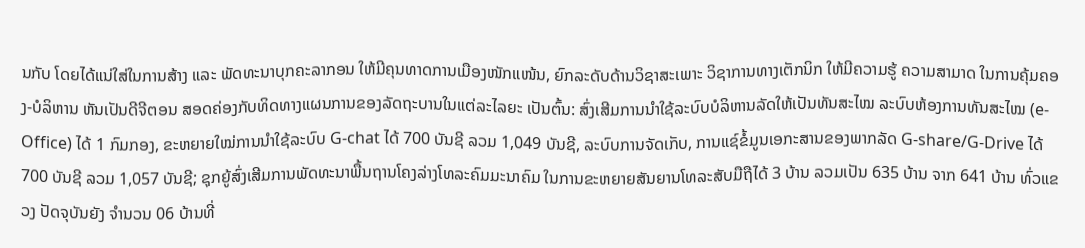ນກັບ ໂດຍໄດ້ແນ່ໃສ່ໃນການສ້າງ ແລະ ພັດທະນາບຸກຄະລາກອນ ໃຫ້ມີຄຸນທາດການເມືອງໜັກແໜ້ນ, ຍົກລະດັບດ້ານວິຊາສະເພາະ ວິຊາການທາງເຕັກນິກ ໃຫ້ມີຄວາມຮູ້ ຄວາມສາມາດ ໃນການຄຸ້ມຄອງ-ບໍລິຫານ ຫັນເປັນດີຈີຕອນ ສອດຄ່ອງກັບທິດທາງແຜນການຂອງລັດຖະບານໃນແຕ່ລະໄລຍະ ເປັນຕົ້ນ: ສົ່ງເສີມການນໍາໃຊ້ລະບົບບໍລິຫານລັດໃຫ້ເປັນທັນສະໄໝ ລະບົບຫ້ອງການທັນສະໄໝ (e-Office) ໄດ້ 1 ກົມກອງ, ຂະຫຍາຍໃໝ່ການນໍາໃຊ້ລະບົບ G-chat ໄດ້ 700 ບັນຊີ ລວມ 1,049 ບັນຊີ, ລະບົບການຈັດເກັບ, ການແຊ໌ຂໍ້ມູນເອກະສານຂອງພາກລັດ G-share/G-Drive ໄດ້ 700 ບັນຊີ ລວມ 1,057 ບັນຊີ; ຊຸກຍູ້ສົ່ງເສີມການພັດທະນາພື້ນຖານໂຄງລ່າງໂທລະຄົມມະນາຄົມ ໃນການຂະຫຍາຍສັນຍານໂທລະສັບມືຖືໄດ້ 3 ບ້ານ ລວມເປັນ 635 ບ້ານ ຈາກ 641 ບ້ານ ທົ່ວແຂວງ ປັດຈຸບັນຍັງ ຈໍານວນ 06 ບ້ານທີ່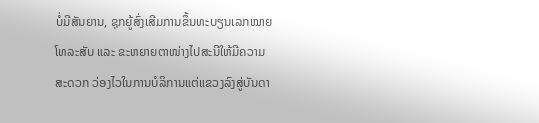ບໍ່ມີສັນຍານ, ຊຸກຍູ້ສົ່ງເສີມການຂຶ້ນທະບຽນເລກໝາຍໂທລະສັບ ແລະ ຂະຫຍາຍຕາໜ່າງໄປສະນີໃຫ້ມີຄວາມສະດວກ ວ່ອງໄວໃນການບໍລິການແຕ່ແຂວງລົງສູ່ບັນດາ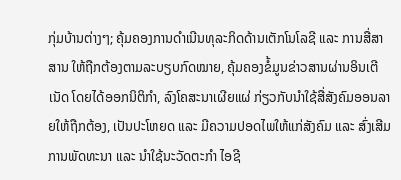ກຸ່ມບ້ານຕ່າງໆ; ຄຸ້ມຄອງການດຳເນີນທຸລະກິດດ້ານເຕັກໂນໂລຊີ ແລະ ການສື່ສາສານ ໃຫ້ຖືກຕ້ອງຕາມລະບຽບກົດໝາຍ, ຄຸ້ມຄອງຂໍ້ມູນຂ່າວສານຜ່ານອິນເຕີເນັດ ໂດຍໄດ້ອອກນິຕິກໍາ, ລົງໂຄສະນາເຜີຍແຜ່ ກ່ຽວກັບນໍາໃຊ້ສື່ສັງຄົມອອນລາຍໃຫ້ຖືກຕ້ອງ, ເປັນປະໂຫຍດ ແລະ ມີຄວາມປອດໄພໃຫ້ແກ່ສັງຄົມ ແລະ ສົ່ງເສີມການພັດທະນາ ແລະ ນໍາໃຊ້ນະວັດຕະກໍາ ໄອຊີ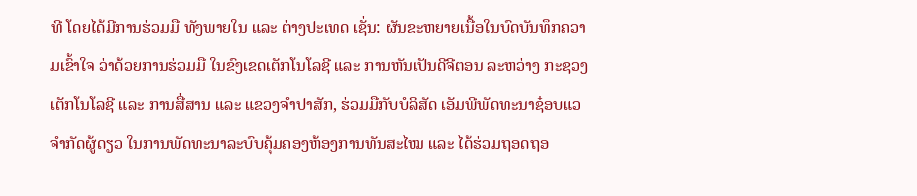ທີ ໂດຍໄດ້ມີການຮ່ວມມື ທັງພາຍໃນ ແລະ ຕ່າງປະເທດ ເຊັ່ນ: ຜັນຂະຫຍາຍເນື້ອໃນບົດບັນທຶກຄວາມເຂົ້າໃຈ ວ່າດ້ວຍການຮ່ວມມື ໃນຂົງເຂດເຕັກໂນໂລຊີ ແລະ ການຫັນເປັນດີຈີຕອນ ລະຫວ່າງ ກະຊວງເຕັກໂນໂລຊີ ແລະ ການສື່ສານ ແລະ ແຂວງຈໍາປາສັກ, ຮ່ວມມືກັບບໍລິສັດ ເອັມພີພັດທະນາຊ໋ອບແວ ຈຳກັດຜູ້ດຽວ ໃນການພັດທະນາລະບົບຄຸ້ມຄອງຫ້ອງການທັນສະໄໝ ແລະ ໄດ້ຮ່ວມຖອດຖອ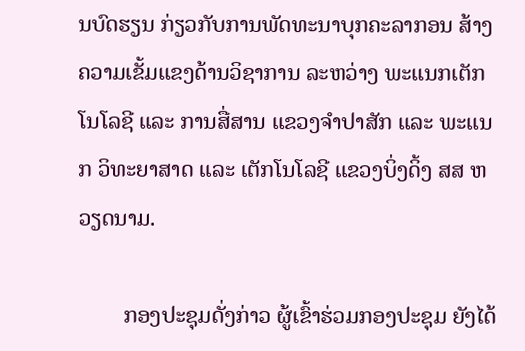ນບົດຮຽນ ກ່ຽວກັບການພັດທະນາບຸກຄະລາກອນ ສ້າງຄວາມເຂັ້ມແຂງດ້ານວິຊາການ ລະຫວ່າງ ພະແນກເຕັກໂນໂລຊີ ແລະ ການສື່ສານ ແຂວງຈຳປາສັກ ແລະ ພະແນກ ວິທະຍາສາດ ແລະ ເຕັກໂນໂລຊີ ແຂວງບິ່ງດິ້ງ ສສ ຫວຽດນາມ.

        ກອງປະຊຸມດັ່ງກ່າວ ຜູ້ເຂົ້າຮ່ວມກອງປະຊຸມ ຍັງໄດ້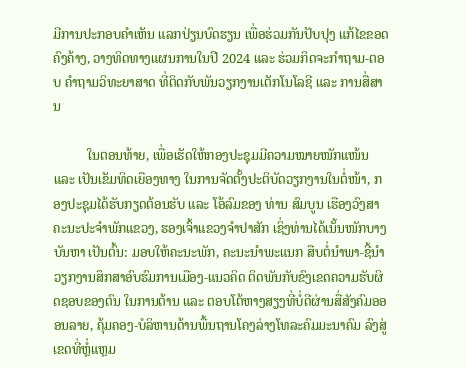ມີການປະກອບຄໍາເຫັນ ແລກປ່ຽນບົດຮຽນ ເພື່ອຮ່ວມກັນປັບປຸງ ແກ້ໄຂຂອດຄົງຄ້າງ, ວາງທິດທາງແຜນການໃນປີ 2024 ແລະ ຮ່ວມກິດຈະກໍາຖາມ-ຕອບ ຄໍາຖາມວິທະຍາສາດ ທີ່ຕິດກັບພັນວຽກງານເຕັກໂນໂລຊີ ແລະ ການສື່ສານ

          ໃນຕອນທ້າຍ, ເພື່ອເຮັດໃຫ້ກອງປະຊຸມມີຄວາມໝາຍໜັກແໜ້ນ ແລະ ເປັນເຂັມທິດເຍືອງທາງ ໃນການຈັດຕັ້ງປະຕິບັດວຽກງານໃນຕໍ່ໜ້າ, ກອງປະຊຸມໄດ້ຮັບກຽດຕ້ອນຮັບ ແລະ ໂອ້ລົມຂອງ ທ່ານ ສົມບູນ ເຮືອງວົງສາ ຄະນະປະຈໍາພັກແຂວງ, ຮອງເຈົ້າແຂວງຈໍາປາສັກ ເຊິ່ງທ່ານໄດ້ເນັ້ນໜັກບາງບັນຫາ ເປັນຕົ້ນ: ມອບໃຫ້ຄະນະພັກ, ຄະນະນໍາພະແນກ ສືບຕໍ່ນໍາພາ-ຊີ້ນໍາ ວຽກງານສຶກສາອົບຮົມການເມືອງ-ແນວຄິດ ຕິດພັນກັບຂົງເຂດຄວາມຮັບຜິດຊອບຂອງຕົນ ໃນການຕ້ານ ແລະ ຕອບໂຕ້ຫາງສຽງທີ່ບໍ່ດີຜ່ານສື່ສັງຄົມອອອນລາຍ, ຄຸ້ມຄອງ-ບໍລິຫານດ້ານພື້ນຖານໂຄງລ່າງໂທລະຄົມມະນາຄົມ ລົງສູ່ເຂດທີ່ຫຼໍ່ແຫຼມ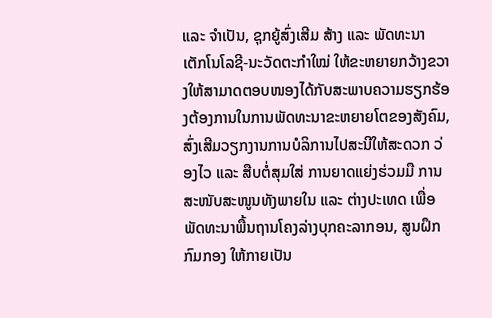ແລະ ຈໍາເປັນ, ຊຸກຍູ້ສົ່ງເສີມ ສ້າງ ແລະ ພັດທະນາ ເຕັກໂນໂລຊີ-ນະວັດຕະກໍາໃໝ່ ໃຫ້ຂະຫຍາຍກວ້າງຂວາງໃຫ້ສາມາດຕອບໜອງໄດ້ກັບສະພາບຄວາມຮຽກຮ້ອງຕ້ອງການໃນການພັດທະນາຂະຫຍາຍໂຕຂອງສັງຄົມ, ສົ່ງເສີມວຽກງານການບໍລິການໄປສະນີໃຫ້ສະດວກ ວ່ອງໄວ ແລະ ສືບຕໍ່ສຸມໃສ່ ການຍາດແຍ່ງຮ່ວມມື ການສະໜັບສະໜູນທັງພາຍໃນ ແລະ ຕ່າງປະເທດ ເພື່ອພັດທະນາພື້ນຖານໂຄງລ່າງບຸກຄະລາກອນ, ສູນຝຶກ ກົມກອງ ໃຫ້ກາຍເປັນ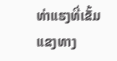ທ່າແຮງທີ່ເຂັ້ມແຂງທາງ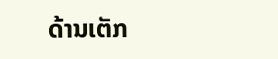ດ້ານເຕັກ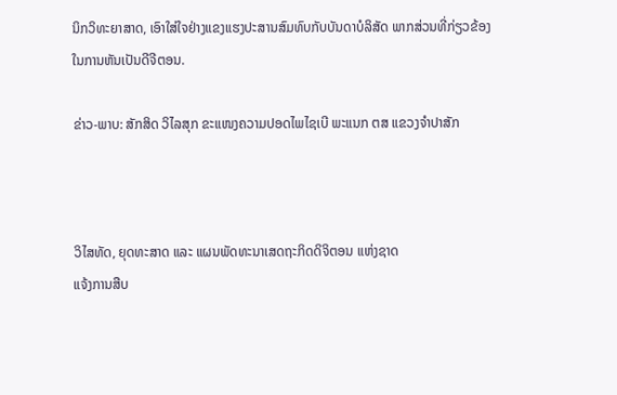ນິກວິທະຍາສາດ, ເອົາໃສ່ໃຈຢ່າງແຂງແຮງປະສານສົມທົບກັບບັນດາບໍລິສັດ ພາກສ່ວນທີ່ກ່ຽວຂ້ອງ ໃນການຫັນເປັນດີຈີຕອນ.

ຂ່າວ-ພາບ: ສັກສິດ ວິໄລສຸກ ຂະແໜງຄວາມປອດໄພໄຊເບີ ພະແນກ ຕສ ແຂວງຈໍາປາສັກ



ວິໄສທັດ, ຍຸດທະສາດ ແລະ ແຜນພັດທະນາເສດຖະກິດດິຈິຕອນ ແຫ່ງຊາດ
ແຈ້ງການສືບ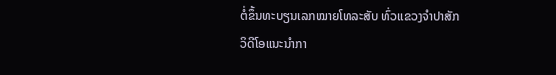ຕໍ່ຂຶ້ນທະບຽນເລກໝາຍໂທລະສັບ ທົ່ວແຂວງຈຳປາສັກ
ວິດີໂອແນະນຳກາ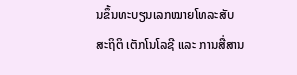ນຂຶ້ນທະບຽນເລກໝາຍໂທລະສັບ
ສະຖິຕິ ເຕັກໂນໂລຊີ ແລະ ການສື່ສານ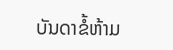ບັນດາຂໍ້ຫ້າມ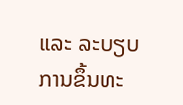ແລະ ລະບຽບ ການຂຶ້ນທະ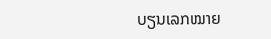ບຽນເລກໝາຍ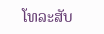ໂທລະສັບ